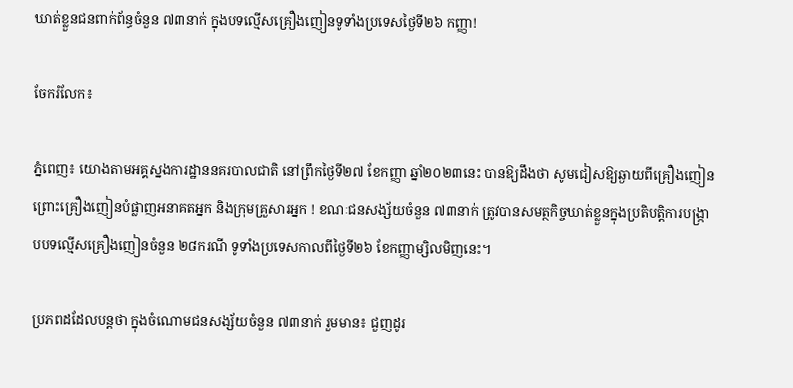ឃាត់ខ្លួនជនពាក់ព័ន្ធចំនួន ៧៣នាក់ ក្នុងបទល្មើសគ្រឿងញៀនទូទាំងប្រទេសថ្ងៃទី២៦ កញ្ញា!

ចែករំលែក៖

ភ្នំពេញ៖ យោងតាមអគ្គស្នងការដ្ឋាននគរបាលជាតិ នៅព្រឹកថ្ងៃទី២៧ ខែកញ្ញា ឆ្នាំ២០២៣នេះ បានឱ្យដឹងថា សូមជៀសឱ្យឆ្ងាយពីគ្រឿងញៀន ព្រោះគ្រឿងញៀនបំផ្លាញអនាគតអ្នក និងក្រុមគ្រួសារអ្នក ! ខណៈជនសង្ស័យចំនួន ៧៣នាក់ ត្រូវបានសមត្ថកិច្ចឃាត់ខ្លួនក្នុងប្រតិបត្តិការបង្ក្រាបបទល្មើសគ្រឿងញៀនចំនួន ២៨ករណី ទូទាំងប្រទេសកាលពីថ្ងៃទី២៦ ខែកញ្ញាម្សិលមិញនេះ។

ប្រភពដដែលបន្តថា ក្នុងចំណោមជនសង្ស័យចំនួន ៧៣នាក់ រួមមាន៖ ជួញដូរ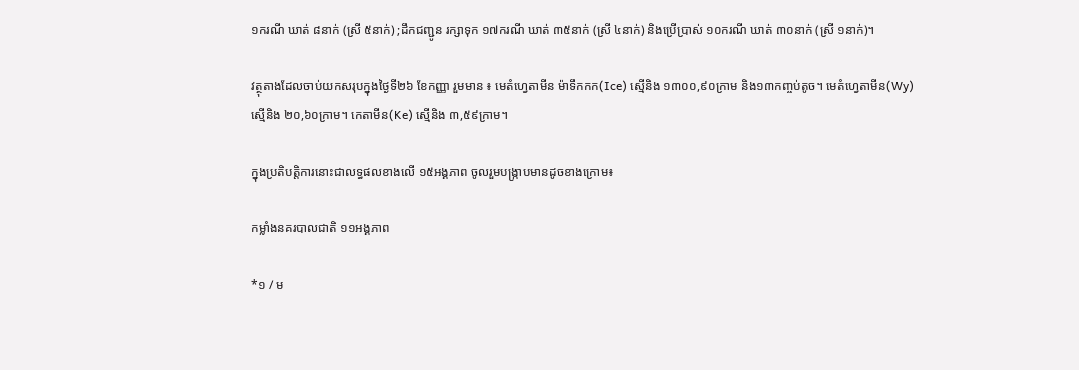១ករណី ឃាត់ ៨នាក់ (ស្រី ៥នាក់) ;ដឹកជញ្ជូន រក្សាទុក ១៧ករណី ឃាត់ ៣៥នាក់ (ស្រី ៤នាក់) និងប្រើប្រាស់ ១០ករណី ឃាត់ ៣០នាក់ (ស្រី ១នាក់)។

វត្ថុតាងដែលចាប់យកសរុបក្នុងថ្ងៃទី២៦ ខែកញ្ញា រួមមាន ៖ មេតំហ្វេតាមីន ម៉ាទឹកកក(Ice) ស្មេីនិង ១៣០០,៩០ក្រាម និង១៣កញ្ចប់តូច។ មេតំហ្វេតាមីន(Wy) ស្មេីនិង ២០,៦០ក្រាម។ កេតាមីន(Ke) ស្មេីនិង ៣,៥៩ក្រាម។

ក្នុងប្រតិបត្តិការនោះជាលទ្ធផលខាងលើ ១៥អង្គភាព ចូលរួមបង្រ្កាបមានដូចខាងក្រោម៖

កម្លាំងនគរបាលជាតិ ១១អង្គភាព

*១ / ម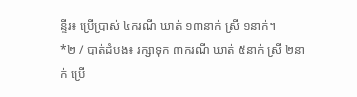ន្ទីរ៖ ប្រើប្រាស់ ៤ករណី ឃាត់ ១៣នាក់ ស្រី ១នាក់។
*២ / បាត់ដំបង៖ រក្សាទុក ៣ករណី ឃាត់ ៥នាក់ ស្រី ២នាក់ ប្រើ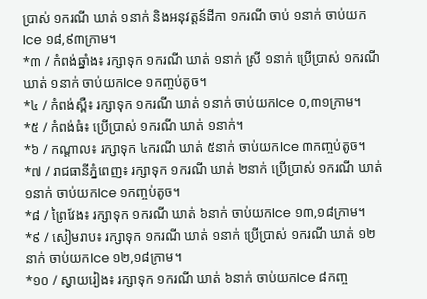ប្រាស់ ១ករណី ឃាត់ ១នាក់ និងអនុវត្តន៍ដីកា ១ករណី ចាប់ ១នាក់ ចាប់យកIce ១៨,៩៣ក្រាម។
*៣ / កំពង់ឆ្នាំង៖ រក្សាទុក ១ករណី ឃាត់ ១នាក់ ស្រី ១នាក់ ប្រើប្រាស់ ១ករណី ឃាត់ ១នាក់ ចាប់យកIce ១កញ្ចប់តូច។
*៤ / កំពង់ស្ពឺ៖ រក្សាទុក ១ករណី ឃាត់ ១នាក់ ចាប់យកIce ០,៣១ក្រាម។
*៥ / កំពង់ធំ៖ ប្រើប្រាស់ ១ករណី ឃាត់ ១នាក់។
*៦ / កណ្តាល៖ រក្សាទុក ៤ករណី ឃាត់ ៥នាក់ ចាប់យកIce ៣កញ្ចប់តូច។
*៧ / រាជធានីភ្នំពេញ៖ រក្សាទុក ១ករណី ឃាត់ ២នាក់ ប្រើប្រាស់ ១ករណី ឃាត់ ១នាក់ ចាប់យកIce ១កញ្ចប់តូច។
*៨ / ព្រៃវែង៖ រក្សាទុក ១ករណី ឃាត់ ៦នាក់ ចាប់យកIce ១៣,១៨ក្រាម។
*៩ / សៀមរាប៖ រក្សាទុក ១ករណី ឃាត់ ១នាក់ ប្រើប្រាស់ ១ករណី ឃាត់ ១២នាក់ ចាប់យកIce ១២,១៨ក្រាម។
*១០ / ស្វាយរៀង៖ រក្សាទុក ១ករណី ឃាត់ ៦នាក់ ចាប់យកIce ៨កញ្ច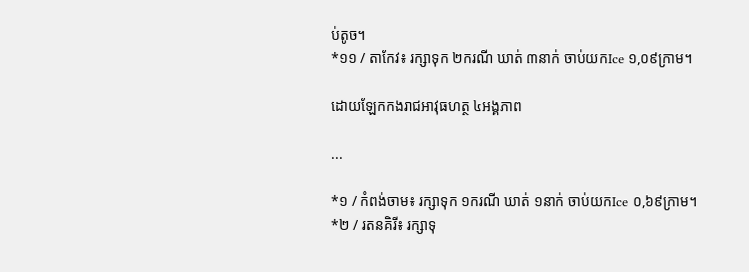ប់តូច។
*១១ / តាកែវ៖ រក្សាទុក ២ករណី ឃាត់ ៣នាក់ ចាប់យកIce ១,០៩ក្រាម។

ដោយឡែកកងរាជអាវុធហត្ថ ៤អង្គភាព

...

*១ / កំពង់ចាម៖ រក្សាទុក ១ករណី ឃាត់ ១នាក់ ចាប់យកIce ០,៦៩ក្រាម។
*២ / រតនគិរី៖ រក្សាទុ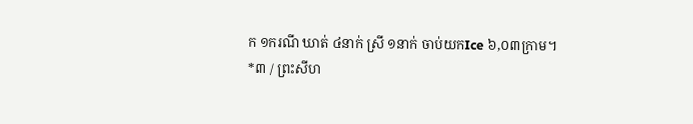ក ១ករណី ឃាត់ ៤នាក់ ស្រី ១នាក់ ចាប់យកIce ៦,០៣ក្រាម។
*៣ / ព្រះសីហ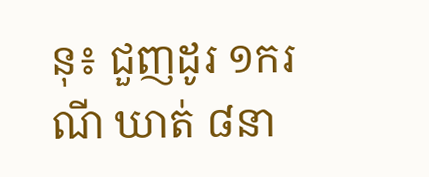នុ៖ ជួញដូរ ១ករណី ឃាត់ ៨នា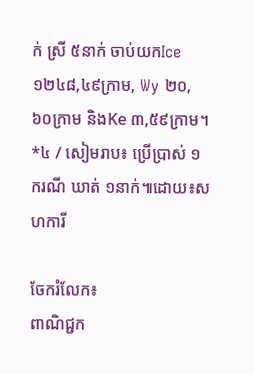ក់ ស្រី ៥នាក់ ចាប់យកIce ១២៤៨,៤៩ក្រាម, Wy ២០,៦០ក្រាម និងKe ៣,៥៩ក្រាម។
*៤ / សៀមរាប៖ ប្រើប្រាស់ ១ករណី ឃាត់ ១នាក់៕ដោយ៖សហការី

ចែករំលែក៖
ពាណិជ្ជក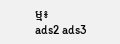ម្ម៖
ads2 ads3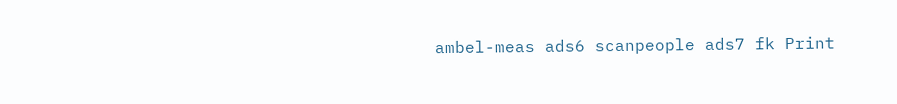ambel-meas ads6 scanpeople ads7 fk Print